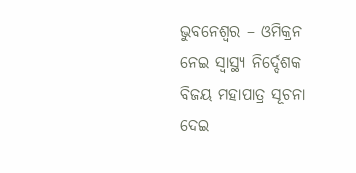ଭୁବନେଶ୍ୱର – ଓମିକ୍ରନ ନେଇ ସ୍ୱାସ୍ଥ୍ୟ ନିର୍ଦ୍ଦେଶକ ବିଜୟ ମହାପାତ୍ର ସୂଚନା ଦେଇ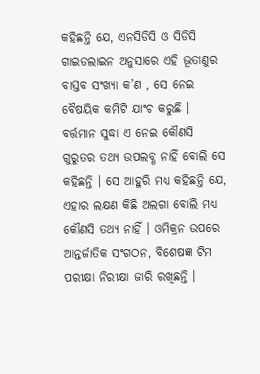କହିଛନ୍ତି ଯେ, ଏନସିଡିସି ଓ ସିଡିସି ଗାଇଡଲାଇନ ଅନୁସାରେ ଏହି ଭୂତାଣୁର ବାସ୍ତବ ସଂଖ୍ୟା କ’ଣ , ସେ ନେଇ ବୈଷୟିକ କମିଟି ଯାଂଚ କରୁଛି । ବର୍ତ୍ତମାନ ସୁଦ୍ଧା ଏ ନେଇ କୌଣସି ଗୁରୁତର ତଥ୍ୟ ଉପଲବ୍ଧ ନାହିଁ ବୋଲି ସେ କହିଛନ୍ତି । ସେ ଆହୁରି ମଧ୍ୟ କହିଛନ୍ତି ଯେ, ଏହାର ଲକ୍ଷଣ କିଛି ଅଲଗା ବୋଲି ମଧ୍ୟ କୌଣସି ତଥ୍ୟ ନାହିଁ । ଓମିକ୍ରନ ଉପରେ ଆନ୍ତର୍ଜାତିକ ସଂଗଠନ, ବିଶେଷଜ୍ଞ ଟିମ ପରୀକ୍ଷା ନିରୀକ୍ଷା ଜାରି ରଖିଛନ୍ତି ।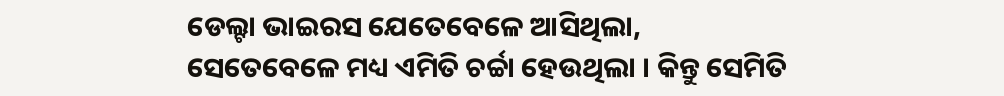ଡେଲ୍ଟା ଭାଇରସ ଯେତେବେଳେ ଆସିଥିଲା, ସେତେବେଳେ ମଧ୍ୟ ଏମିତି ଚର୍ଚ୍ଚା ହେଉଥିଲା । କିନ୍ତୁ ସେମିତି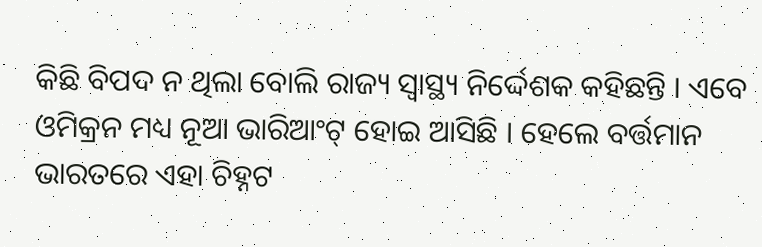କିଛି ବିପଦ ନ ଥିଲା ବୋଲି ରାଜ୍ୟ ସ୍ୱାସ୍ଥ୍ୟ ନିର୍ଦ୍ଦେଶକ କହିଛନ୍ତି । ଏବେ ଓମିକ୍ରନ ମଧ୍ୟ ନୂଆ ଭାରିଆଂଟ୍ ହୋଇ ଆସିଛି । ହେଲେ ବର୍ତ୍ତମାନ ଭାରତରେ ଏହା ଚିହ୍ନଟ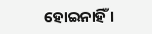ହୋଇନାହିଁ ।